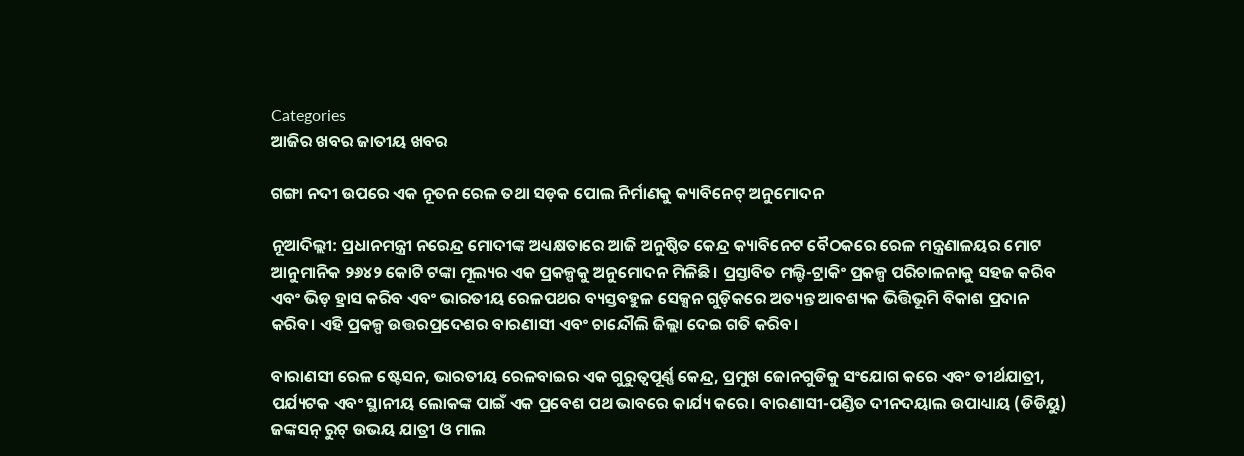Categories
ଆଜିର ଖବର ଜାତୀୟ ଖବର

ଗଙ୍ଗା ନଦୀ ଉପରେ ଏକ ନୂତନ ରେଳ ତଥା ସଡ଼କ ପୋଲ ନିର୍ମାଣକୁ କ୍ୟାବିନେଟ୍ ଅନୁମୋଦନ

ନୂଆଦିଲ୍ଲୀ: ପ୍ରଧାନମନ୍ତ୍ରୀ ନରେନ୍ଦ୍ର ମୋଦୀଙ୍କ ଅଧ୍ୟକ୍ଷତାରେ ଆଜି ଅନୁଷ୍ଠିତ କେନ୍ଦ୍ର କ୍ୟାବିନେଟ ବୈଠକରେ ରେଳ ମନ୍ତ୍ରଣାଳୟର ମୋଟ ଆନୁମାନିକ ୨୬୪୨ କୋଟି ଟଙ୍କା ମୂଲ୍ୟର ଏକ ପ୍ରକଳ୍ପକୁ ଅନୁମୋଦନ ମିଳିଛି। ପ୍ରସ୍ତାବିତ ମଲ୍ଟି-ଟ୍ରାକିଂ ପ୍ରକଳ୍ପ ପରିଚାଳନାକୁ ସହଜ କରିବ ଏବଂ ଭିଡ଼ ହ୍ରାସ କରିବ ଏବଂ ଭାରତୀୟ ରେଳପଥର ବ୍ୟସ୍ତବହୁଳ ସେକ୍ସନ ଗୁଡ଼ିକରେ ଅତ୍ୟନ୍ତ ଆବଶ୍ୟକ ଭିତ୍ତିଭୂମି ବିକାଶ ପ୍ରଦାନ କରିବ। ଏହି ପ୍ରକଳ୍ପ ଉତ୍ତରପ୍ରଦେଶର ବାରଣାସୀ ଏବଂ ଚାନ୍ଦୌଲି ଜିଲ୍ଲା ଦେଇ ଗତି କରିବ।

ବାରାଣସୀ ରେଳ ଷ୍ଟେସନ, ଭାରତୀୟ ରେଳବାଇର ଏକ ଗୁରୁତ୍ୱପୂର୍ଣ୍ଣ କେନ୍ଦ୍ର, ପ୍ରମୁଖ ଜୋନଗୁଡିକୁ ସଂଯୋଗ କରେ ଏବଂ ତୀର୍ଥଯାତ୍ରୀ, ପର୍ଯ୍ୟଟକ ଏବଂ ସ୍ଥାନୀୟ ଲୋକଙ୍କ ପାଇଁ ଏକ ପ୍ରବେଶ ପଥ ଭାବରେ କାର୍ଯ୍ୟ କରେ। ବାରଣାସୀ-ପଣ୍ଡିତ ଦୀନଦୟାଲ ଉପାଧ୍ୟାୟ (ଡିଡିୟୁ) ଜଙ୍କସନ୍ ରୁଟ୍ ଉଭୟ ଯାତ୍ରୀ ଓ ମାଲ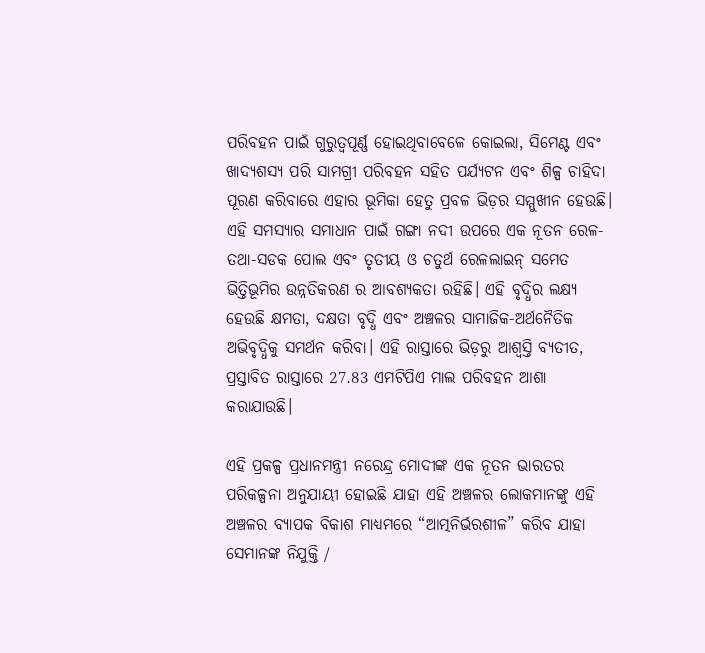ପରିବହନ ପାଇଁ ଗୁରୁତ୍ୱପୂର୍ଣ୍ଣ ହୋଇଥିବାବେଳେ କୋଇଲା, ସିମେଣ୍ଟ ଏବଂ ଖାଦ୍ୟଶସ୍ୟ ପରି ସାମଗ୍ରୀ ପରିବହନ ସହିତ ପର୍ଯ୍ୟଟନ ଏବଂ ଶିଳ୍ପ ଚାହିଦା ପୂରଣ କରିବାରେ ଏହାର ଭୂମିକା ହେତୁ ପ୍ରବଳ ଭିଡ଼ର ସମ୍ମୁଖୀନ ହେଉଛି। ଏହି ସମସ୍ୟାର ସମାଧାନ ପାଇଁ ଗଙ୍ଗା ନଦୀ ଉପରେ ଏକ ନୂତନ ରେଳ-ତଥା-ସଡକ ପୋଲ ଏବଂ ତୃତୀୟ ଓ ଚତୁର୍ଥ ରେଳଲାଇନ୍‍ ସମେତ ଭିତ୍ତିଭୂମିର ଉନ୍ନତିକରଣ ର ଆବଶ୍ୟକତା ରହିଛି। ଏହି ବୃଦ୍ଧିର ଲକ୍ଷ୍ୟ ହେଉଛି କ୍ଷମତା, ଦକ୍ଷତା ବୃଦ୍ଧି ଏବଂ ଅଞ୍ଚଳର ସାମାଜିକ-ଅର୍ଥନୈତିକ ଅଭିବୃଦ୍ଧିକୁ ସମର୍ଥନ କରିବା। ଏହି ରାସ୍ତାରେ ଭିଡ଼ରୁ ଆଶ୍ୱସ୍ତି ବ୍ୟତୀତ, ପ୍ରସ୍ତାବିତ ରାସ୍ତାରେ 27.83 ଏମଟିପିଏ ମାଲ ପରିବହନ ଆଶା କରାଯାଉଛି।

ଏହି ପ୍ରକଳ୍ପ ପ୍ରଧାନମନ୍ତ୍ରୀ ନରେନ୍ଦ୍ର ମୋଦୀଙ୍କ ଏକ ନୂତନ ଭାରତର ପରିକଳ୍ପନା ଅନୁଯାୟୀ ହୋଇଛି ଯାହା ଏହି ଅଞ୍ଚଳର ଲୋକମାନଙ୍କୁ ଏହି ଅଞ୍ଚଳର ବ୍ୟାପକ ବିକାଶ ମାଧ୍ୟମରେ “ଆତ୍ମନିର୍ଭରଶୀଳ” କରିବ ଯାହା ସେମାନଙ୍କ ନିଯୁକ୍ତି /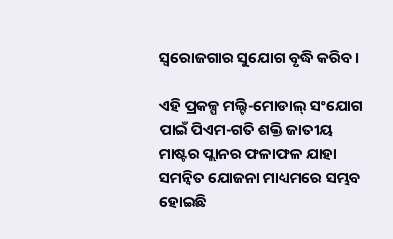ସ୍ୱରୋଜଗାର ସୁଯୋଗ ବୃଦ୍ଧି କରିବ।

ଏହି ପ୍ରକଳ୍ପ ମଲ୍ଟି-ମୋଡାଲ୍ ସଂଯୋଗ ପାଇଁ ପିଏମ-ଗତି ଶକ୍ତି ଜାତୀୟ ମାଷ୍ଟର ପ୍ଲାନର ଫଳାଫଳ ଯାହା ସମନ୍ୱିତ ଯୋଜନା ମାଧ୍ୟମରେ ସମ୍ଭବ ହୋଇଛି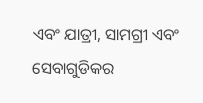ଏବଂ ଯାତ୍ରୀ, ସାମଗ୍ରୀ ଏବଂ ସେବାଗୁଡିକର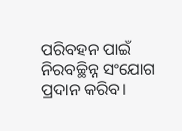ପରିବହନ ପାଇଁ ନିରବଚ୍ଛିନ୍ନ ସଂଯୋଗ ପ୍ରଦାନ କରିବ।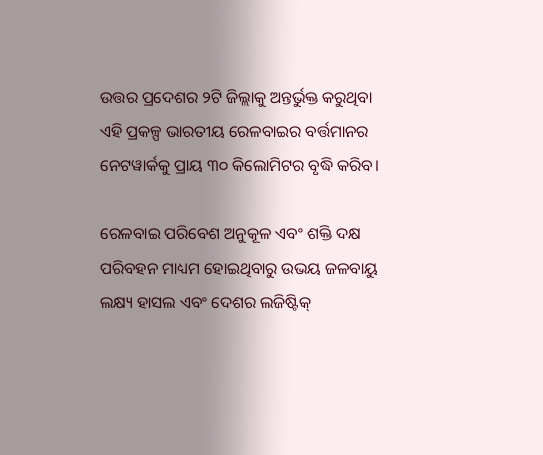ଉତ୍ତର ପ୍ରଦେଶର ୨ଟି ଜିଲ୍ଲାକୁ ଅନ୍ତର୍ଭୁକ୍ତ କରୁଥିବା ଏହି ପ୍ରକଳ୍ପ ଭାରତୀୟ ରେଳବାଇର ବର୍ତ୍ତମାନର ନେଟୱାର୍କକୁ ପ୍ରାୟ ୩୦ କିଲୋମିଟର ବୃଦ୍ଧି କରିବ।

ରେଳବାଇ ପରିବେଶ ଅନୁକୂଳ ଏବଂ ଶକ୍ତି ଦକ୍ଷ ପରିବହନ ମାଧ୍ୟମ ହୋଇଥିବାରୁ ଉଭୟ ଜଳବାୟୁ ଲକ୍ଷ୍ୟ ହାସଲ ଏବଂ ଦେଶର ଲଜିଷ୍ଟିକ୍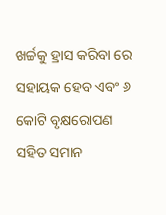ଖର୍ଚ୍ଚକୁ ହ୍ରାସ କରିବା ରେ ସହାୟକ ହେବ ଏବଂ ୬ କୋଟି ବୃକ୍ଷରୋପଣ ସହିତ ସମାନ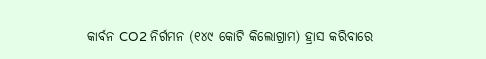କାର୍ବନ CO2 ନିର୍ଗମନ (୧୪୯ କୋଟି କିଲୋଗ୍ରାମ) ହ୍ରାସ କରିବାରେ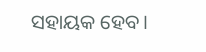ସହାୟକ ହେବ।